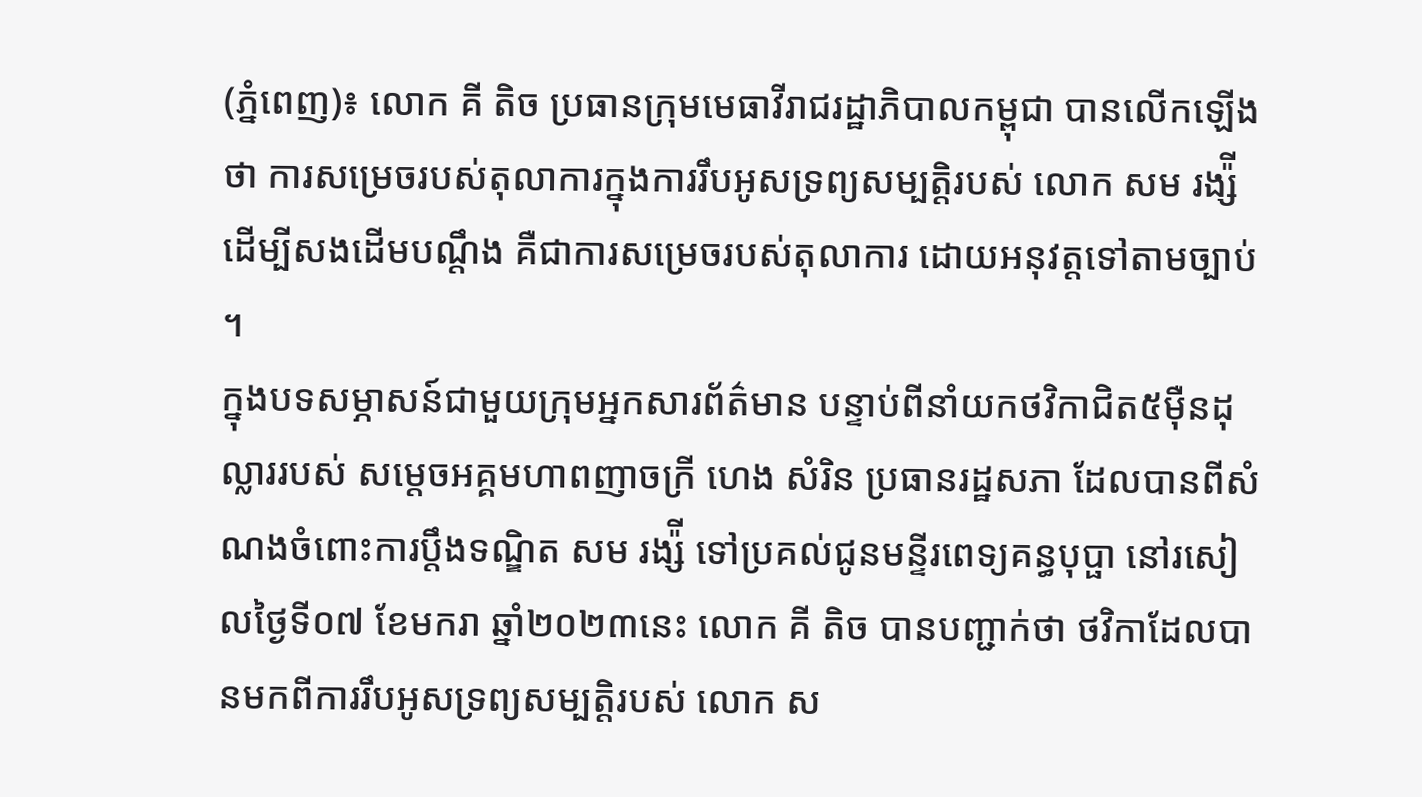(ភ្នំពេញ)៖ លោក គី តិច ប្រធានក្រុមមេធាវីរាជរដ្ឋាភិបាលកម្ពុជា បានលើកឡើងថា ការសម្រេចរបស់តុលាការក្នុងការរឹបអូសទ្រព្យសម្បត្តិរបស់ លោក សម រង្ស៉ី ដើម្បីសងដើមបណ្តឹង គឺជាការសម្រេចរបស់តុលាការ ដោយអនុវត្តទៅតាមច្បាប់ ។
ក្នុងបទសម្ភាសន៍ជាមួយក្រុមអ្នកសារព័ត៌មាន បន្ទាប់ពីនាំយកថវិកាជិត៥ម៉ឺនដុល្លាររបស់ សម្តេចអគ្គមហាពញាចក្រី ហេង សំរិន ប្រធានរដ្ឋសភា ដែលបានពីសំណងចំពោះការប្តឹងទណ្ឌិត សម រង្ស៉ី ទៅប្រគល់ជូនមន្ទីរពេទ្យគន្ធបុប្ផា នៅរសៀលថ្ងៃទី០៧ ខែមករា ឆ្នាំ២០២៣នេះ លោក គី តិច បានបញ្ជាក់ថា ថវិកាដែលបានមកពីការរឹបអូសទ្រព្យសម្បត្តិរបស់ លោក ស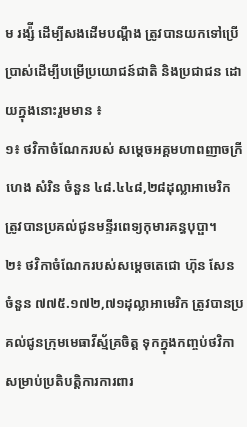ម រង្ស៉ី ដើម្បីសងដើមបណ្តឹង ត្រូវបានយកទៅប្រើប្រាស់ដើម្បីបម្រើប្រយោជន៍ជាតិ និងប្រជាជន ដោយក្នុងនោះរួមមាន ៖
១៖ ថវិកាចំណែករបស់ សម្តេចអគ្គមហាពញាចក្រី ហេង សំរិន ចំនួន ៤៨.៤៤៨,២៨ដុល្លាអាមេរិក ត្រូវបានប្រគល់ជូនមន្ទីរពេទ្យកុមារគន្ធបុប្ផា។
២៖ ថវិកាចំណែករបស់សម្តេចតេជោ ហ៊ុន សែន ចំនួន ៧៧៥.១៧២,៧១ដុល្លាអាមេរិក ត្រូវបានប្រគល់ជូនក្រុមមេធាវីស្ម័គ្រចិត្ត ទុកក្នុងកញ្ចប់ថវិកា សម្រាប់ប្រតិបត្តិការការពារ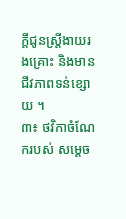ក្តីជូនស្រ្តីងាយរងគ្រោះ និងមានជីវភាពទន់ខ្សោយ ។
៣៖ ថវិកាចំណែករបស់ សម្តេច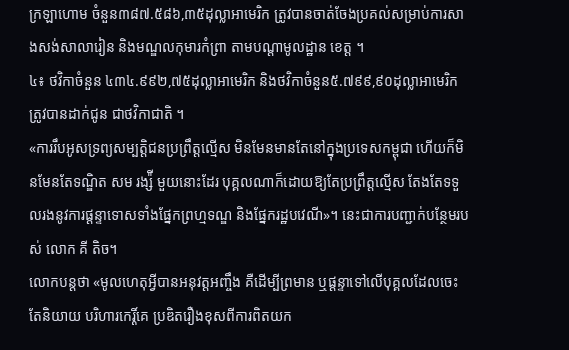ក្រឡាហោម ចំនួន៣៨៧.៥៨៦,៣៥ដុល្លាអាមេរិក ត្រូវបានចាត់ចែងប្រគល់សម្រាប់ការសាងសង់សាលារៀន និងមណ្ឌលកុមារកំព្រា តាមបណ្តាមូលដ្ឋាន ខេត្ត ។
៤៖ ថវិកាចំនួន ៤៣៤.៩៩២,៧៥ដុល្លាអាមេរិក និងថវិកាចំនួន៥.៧៩៩,៩០ដុល្លាអាមេរិក ត្រូវបានដាក់ជូន ជាថវិកាជាតិ ។
«ការរឹបអូសទ្រព្យសម្បត្តិជនប្រព្រឹត្តល្មើស មិនមែនមានតែនៅក្នុងប្រទេសកម្ពុជា ហើយក៏មិនមែនតែទណ្ឌិត សម រង្ស៉ី មួយនោះដែរ បុគ្គលណាក៏ដោយឱ្យតែប្រព្រឹត្តល្មើស តែងតែទទួលរងនូវការផ្តន្ទាទោសទាំងផ្នែកព្រហ្មទណ្ឌ និងផ្នែករដ្ឋបវេណី»។ នេះជាការបញ្ជាក់បន្ថែមរបស់ លោក គី តិច។
លោកបន្តថា «មូលហេតុអ្វីបានអនុវត្តអញ្ចឹង គឺដើម្បីព្រមាន ឬផ្តន្ទាទៅលើបុគ្គលដែលចេះតែនិយាយ បរិហារកេរ្តិ៍គេ ប្រឌិតរឿងខុសពីការពិតយក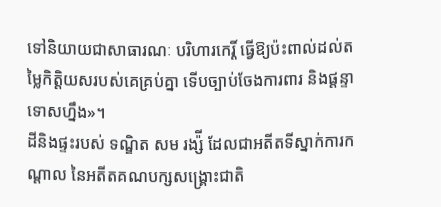ទៅនិយាយជាសាធារណៈ បរិហារកេរ្តិ៍ ធ្វើឱ្យប៉ះពាល់ដល់តម្លៃកិត្តិយសរបស់គេគ្រប់គ្នា ទើបច្បាប់ចែងការពារ និងផ្តន្ទាទោសហ្នឹង»។
ដីនិងផ្ទះរបស់ ទណ្ឌិត សម រង្ស៉ី ដែលជាអតីតទីស្នាក់ការកណ្តាល នៃអតីតគណបក្សសង្រ្គោះជាតិ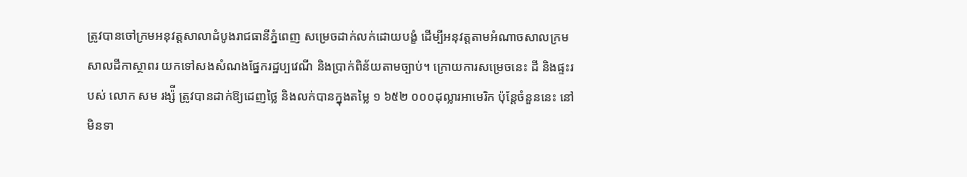ត្រូវបានចៅក្រមអនុវត្តសាលាដំបូងរាជធានីភ្នំពេញ សម្រេចដាក់លក់ដោយបង្ខំ ដើម្បីអនុវត្តតាមអំណាចសាលក្រម សាលដីកាស្ថាពរ យកទៅសងសំណងផ្នែករដ្ឋប្បវេណី និងប្រាក់ពិន័យតាមច្បាប់។ ក្រោយការសម្រេចនេះ ដី និងផ្ទះរបស់ លោក សម រង្ស៉ី ត្រូវបានដាក់ឱ្យដេញថ្លៃ និងលក់បានក្នុងតម្លៃ ១ ៦៥២ ០០០ដុល្លារអាមេរិក ប៉ុន្តែចំនួននេះ នៅមិនទា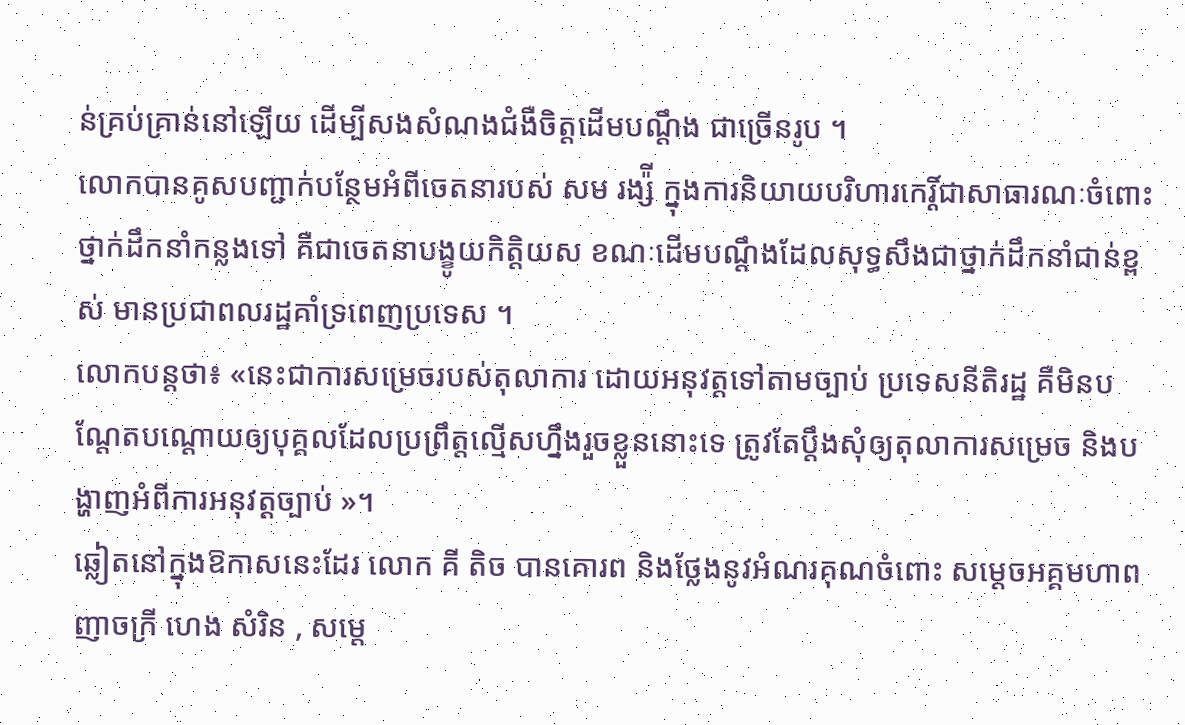ន់គ្រប់គ្រាន់នៅឡើយ ដើម្បីសងសំណងជំងឺចិត្តដើមបណ្តឹង ជាច្រើនរូប ។
លោកបានគូសបញ្ជាក់បន្ថែមអំពីចេតនារបស់ សម រង្ស៉ី ក្នុងការនិយាយបរិហារកេរ្តិ៍ជាសាធារណៈចំពោះថ្នាក់ដឹកនាំកន្លងទៅ គឺជាចេតនាបង្ខូយកិត្តិយស ខណៈដើមបណ្តឹងដែលសុទ្ធសឹងជាថ្នាក់ដឹកនាំជាន់ខ្ពស់ មានប្រជាពលរដ្ឋគាំទ្រពេញប្រទេស ។
លោកបន្តថា៖ «នេះជាការសម្រេចរបស់តុលាការ ដោយអនុវត្តទៅតាមច្បាប់ ប្រទេសនីតិរដ្ឋ គឺមិនបណ្តែតបណ្តោយឲ្យបុគ្គលដែលប្រព្រឹត្តល្មើសហ្នឹងរួចខ្លួននោះទេ ត្រូវតែប្តឹងសុំឲ្យតុលាការសម្រេច និងបង្ហាញអំពីការអនុវត្តច្បាប់ »។
ឆ្លៀតនៅក្នុងឱកាសនេះដែរ លោក គី តិច បានគោរព និងថ្លែងនូវអំណរគុណចំពោះ សម្តេចអគ្គមហាពញាចក្រី ហេង សំរិន , សម្តេ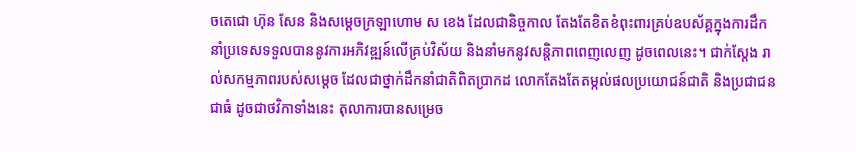ចតេជោ ហ៊ុន សែន និងសម្តេចក្រឡាហោម ស ខេង ដែលជានិច្ចកាល តែងតែខិតខំពុះពារគ្រប់ឧបស័គ្គក្នុងការដឹកនាំប្រទេសទទួលបាននូវការអភិវឌ្ឍន៍លើគ្រប់វិស័យ និងនាំមកនូវសន្តិភាពពេញលេញ ដូចពេលនេះ។ ជាក់ស្តែង រាល់សកម្មភាពរបស់សម្តេច ដែលជាថ្នាក់ដឹកនាំជាតិពិតប្រាកដ លោកតែងតែតម្កល់ផលប្រយោជន៍ជាតិ និងប្រជាជនជាធំ ដូចជាថវិកាទាំងនេះ តុលាការបានសម្រេច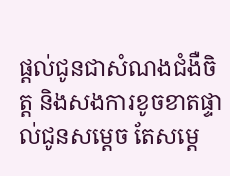ផ្តល់ជូនជាសំណងជំងឺចិត្ត និងសងការខូចខាតផ្ទាល់ជូនសម្តេច តែសម្តេ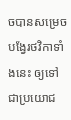ចបានសម្រេចបង្វែរថវិកាទាំងនេះ ឲ្យទៅជាប្រយោជ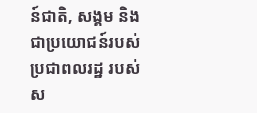ន៍ជាតិ, សង្គម និង ជាប្រយោជន៍របស់ប្រជាពលរដ្ឋ របស់ស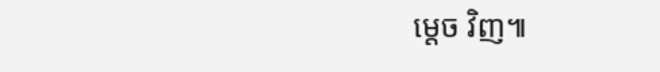ម្តេច វិញ៕